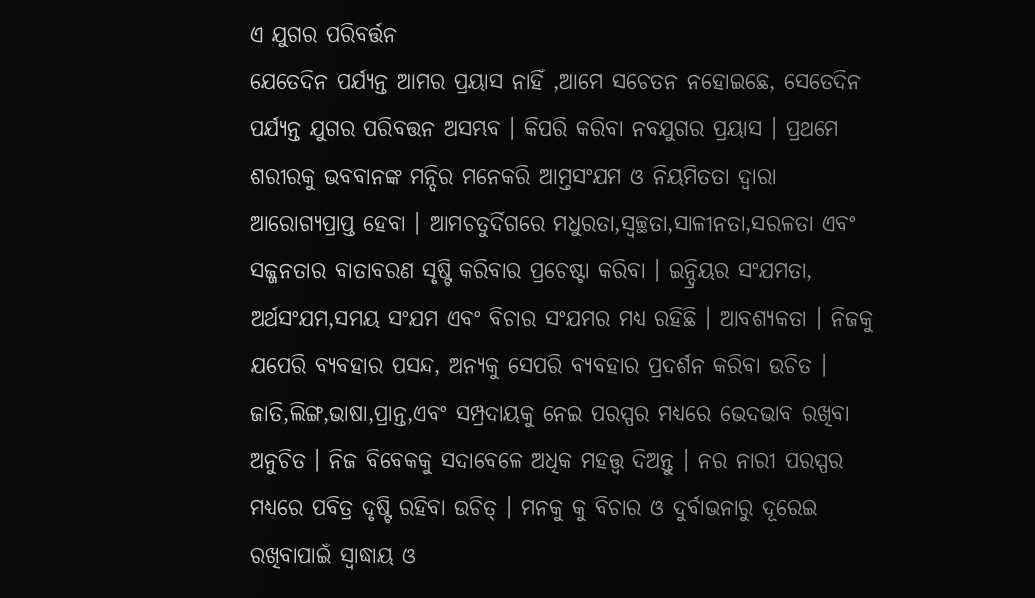ଏ ଯୁଗର ପରିବର୍ତ୍ତନ
ଯେତେଦିନ ପର୍ଯ୍ୟନ୍ତ ଆମର ପ୍ରୟାସ ନାହିଁ ,ଆମେ ସଚେତନ ନହୋଇଛେ, ସେତେଦିନ ପର୍ଯ୍ୟନ୍ତ ଯୁଗର ପରିବତ୍ତନ ଅସମ୍ଭବ । କିପରି କରିବା ନବଯୁଗର ପ୍ରୟାସ । ପ୍ରଥମେ ଶରୀରକୁ ଭବବାନଙ୍କ ମନ୍ଦିର ମନେକରି ଆମ୍ତସଂଯମ ଓ ନିୟମିତତା ଦ୍ୱାରା ଆରୋଗ୍ୟପ୍ରାପ୍ତ ହେବା । ଆମଚତୁର୍ଦିଗରେ ମଧୁରତା,ସ୍ୱଚ୍ଛତା,ସାଳୀନତା,ସରଳତା ଏବଂ ସଜ୍ଜନତାର ବାତାବରଣ ସୃଷ୍ଟି କରିବାର ପ୍ରଚେଷ୍ଟା କରିବା । ଇନ୍ଦ୍ରିୟର ସଂଯମତା, ଅର୍ଥସଂଯମ,ସମୟ ସଂଯମ ଏବଂ ବିଚାର ସଂଯମର ମଧ୍ୟ ରହିଛି । ଆବଶ୍ୟକତା । ନିଜକୁ ଯପେରି ବ୍ୟବହାର ପସନ୍ଦ, ଅନ୍ୟକୁ ସେପରି ବ୍ୟବହାର ପ୍ରଦର୍ଶନ କରିବା ଉଚିତ । ଜାତି,ଲିଙ୍ଗ,ଭାଷା,ପ୍ରାନ୍ତ,ଏବଂ ସମ୍ପ୍ରଦାୟକୁ ନେଇ ପରସ୍ପର ମଧ୍ୟରେ ଭେଦଭାବ ରଖିବା ଅନୁଚିତ । ନିଜ ବିବେକକୁ ସଦାବେଳେ ଅଧିକ ମହତ୍ତ୍ବ ଦିଅନ୍ତୁ । ନର ନାରୀ ପରସ୍ପର ମଧ୍ୟରେ ପବିତ୍ର ଦୃଷ୍ଟି ରହିବା ଉଚିତ୍ । ମନକୁ କୁ ବିଚାର ଓ ଦୁର୍ବାଭନାରୁ ଦୂରେଇ ରଖିବାପାଇଁ ସ୍ୱାଦ୍ଧାୟ ଓ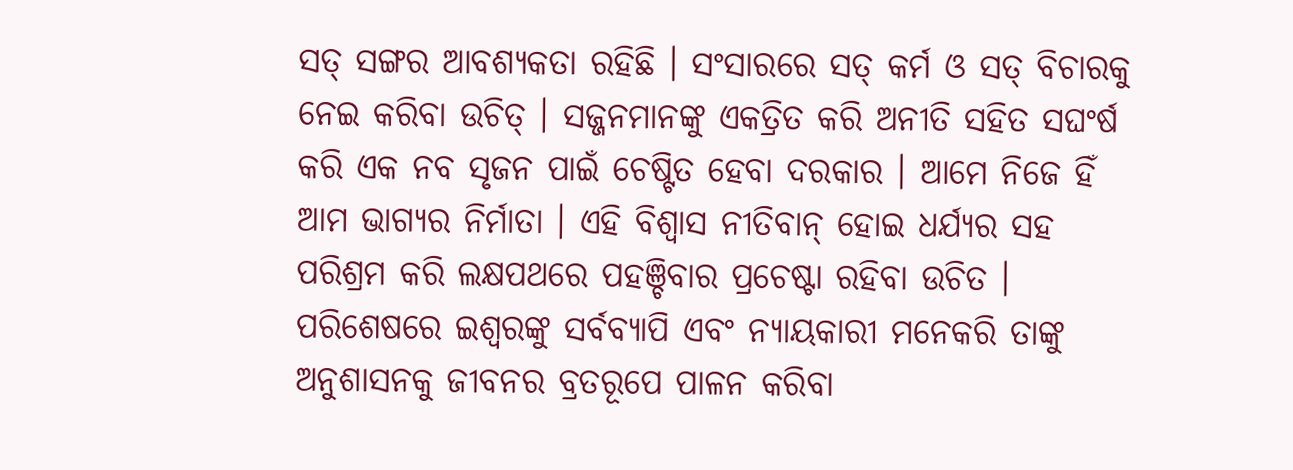ସତ୍ ସଙ୍ଗର ଆବଶ୍ୟକତା ରହିଛି । ସଂସାରରେ ସତ୍ କର୍ମ ଓ ସତ୍ ବିଚାରକୁ ନେଇ କରିବା ଉଚିତ୍ । ସଜ୍ଜନମାନଙ୍କୁ ଏକତ୍ରିତ କରି ଅନୀତି ସହିତ ସଘଂର୍ଷ କରି ଏକ ନବ ସୃଜନ ପାଇଁ ଚେଷ୍ଟିତ ହେବା ଦରକାର । ଆମେ ନିଜେ ହିଁ ଆମ ଭାଗ୍ୟର ନିର୍ମାତା । ଏହି ବିଶ୍ୱାସ ନୀତିବାନ୍ ହୋଇ ଧର୍ଯ୍ୟର ସହ ପରିଶ୍ରମ କରି ଲକ୍ଷପଥରେ ପହଞ୍ଚିବାର ପ୍ରଚେଷ୍ଟା ରହିବା ଉଚିତ । ପରିଶେଷରେ ଇଶ୍ୱରଙ୍କୁ ସର୍ବବ୍ୟାପି ଏବଂ ନ୍ୟାୟକାରୀ ମନେକରି ତାଙ୍କୁ ଅନୁଶାସନକୁ ଜୀବନର ବ୍ରତରୂପେ ପାଳନ କରିବା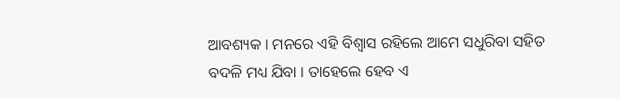ଆବଶ୍ୟକ । ମନରେ ଏହି ବିଶ୍ୱାସ ରହିଲେ ଆମେ ସଧୁରିବା ସହିତ ବଦଳି ମଧ୍ୟ ଯିବା । ତାହେଲେ ହେବ ଏ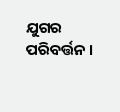ଯୁଗର ପରିବର୍ତ୍ତନ ।